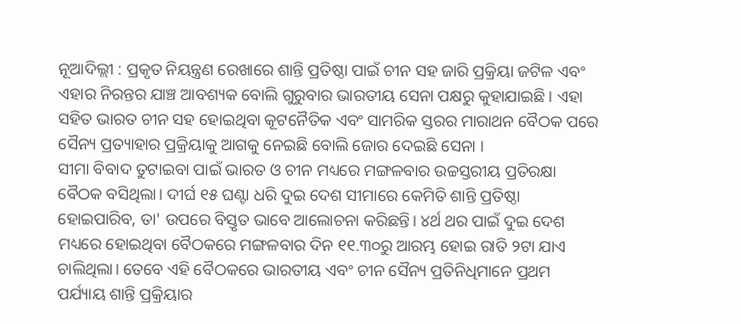ନୂଆଦିଲ୍ଲୀ : ପ୍ରକୃତ ନିୟନ୍ତ୍ରଣ ରେଖାରେ ଶାନ୍ତି ପ୍ରତିଷ୍ଠା ପାଇଁ ଚୀନ ସହ ଜାରି ପ୍ରକ୍ରିୟା ଜଟିଳ ଏବଂ ଏହାର ନିରନ୍ତର ଯାଞ୍ଚ ଆବଶ୍ୟକ ବୋଲି ଗୁରୁବାର ଭାରତୀୟ ସେନା ପକ୍ଷରୁ କୁହାଯାଇଛି । ଏହା ସହିତ ଭାରତ ଚୀନ ସହ ହୋଇଥିବା କୂଟନୈତିକ ଏବଂ ସାମରିକ ସ୍ତରର ମାରାଥନ ବୈଠକ ପରେ ସୈନ୍ୟ ପ୍ରତ୍ୟାହାର ପ୍ରକ୍ରିୟାକୁ ଆଗକୁ ନେଇଛି ବୋଲି ଜୋର ଦେଇଛି ସେନା ।
ସୀମା ବିବାଦ ତୁଟାଇବା ପାଇଁ ଭାରତ ଓ ଚୀନ ମଧ୍ୟରେ ମଙ୍ଗଳବାର ଉଚ୍ଚସ୍ତରୀୟ ପ୍ରତିରକ୍ଷା ବୈଠକ ବସିଥିଲା। ଦୀର୍ଘ ୧୫ ଘଣ୍ଟା ଧରି ଦୁଇ ଦେଶ ସୀମାରେ କେମିତି ଶାନ୍ତି ପ୍ରତିଷ୍ଠା ହୋଇପାରିବ, ତା' ଉପରେ ବିସ୍ତୃତ ଭାବେ ଆଲୋଚନା କରିଛନ୍ତି। ୪ର୍ଥ ଥର ପାଇଁ ଦୁଇ ଦେଶ ମଧ୍ୟରେ ହୋଇଥିବା ବୈଠକରେ ମଙ୍ଗଳବାର ଦିନ ୧୧.୩୦ରୁ ଆରମ୍ଭ ହୋଇ ରାତି ୨ଟା ଯାଏ ଚାଲିଥିଲା। ତେବେ ଏହି ବୈଠକରେ ଭାରତୀୟ ଏବଂ ଚୀନ ସୈନ୍ୟ ପ୍ରତିନିଧିମାନେ ପ୍ରଥମ ପର୍ଯ୍ୟାୟ ଶାନ୍ତି ପ୍ରକ୍ରିୟାର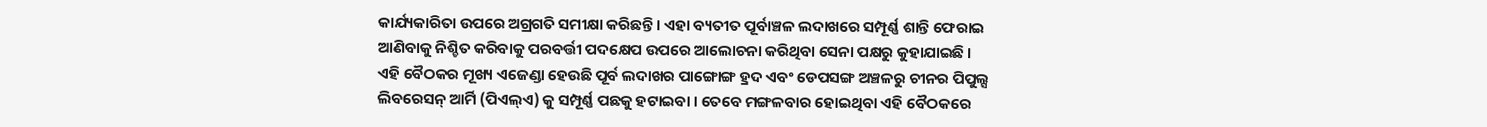କାର୍ଯ୍ୟକାରିତା ଉପରେ ଅଗ୍ରଗତି ସମୀକ୍ଷା କରିଛନ୍ତି । ଏହା ବ୍ୟତୀତ ପୂର୍ବାଞ୍ଚଳ ଲଦାଖରେ ସମ୍ପୂର୍ଣ୍ଣ ଶାନ୍ତି ଫେରାଇ ଆଣିବାକୁ ନିଶ୍ଚିତ କରିବାକୁ ପରବର୍ତ୍ତୀ ପଦକ୍ଷେପ ଉପରେ ଆଲୋଚନା କରିଥିବା ସେନା ପକ୍ଷରୁ କୁହାଯାଇଛି ।
ଏହି ବୈଠକର ମୂଖ୍ୟ ଏଜେଣ୍ଡା ହେଉଛି ପୂର୍ବ ଲଦାଖର ପାଙ୍ଗୋଙ୍ଗ ହ୍ରଦ ଏବଂ ଡେପସଙ୍ଗ ଅଞ୍ଚଳରୁ ଚୀନର ପିପୁଲ୍ସ ଲିବରେସନ୍ ଆର୍ମି (ପିଏଲ୍ଏ) କୁ ସମ୍ପୂର୍ଣ୍ଣ ପଛକୁ ହଟାଇବା । ତେବେ ମଙ୍ଗଳବାର ହୋଇଥିବା ଏହି ବୈଠକରେ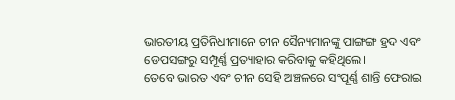ଭାରତୀୟ ପ୍ରତିନିଧୀମାନେ ଚୀନ ସୈନ୍ୟମାନଙ୍କୁ ପାଙ୍ଗଙ୍ଗ ହ୍ରଦ ଏବଂ ଡେପସଙ୍ଗରୁ ସମ୍ପୂର୍ଣ୍ଣ ପ୍ରତ୍ୟାହାର କରିବାକୁ କହିଥିଲେ।
ତେବେ ଭାରତ ଏବଂ ଚୀନ ସେହି ଅଞ୍ଚଳରେ ସଂପୂର୍ଣ୍ଣ ଶାନ୍ତି ଫେରାଇ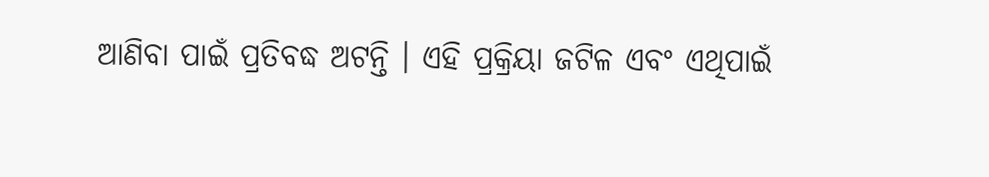ଆଣିବା ପାଇଁ ପ୍ରତିବଦ୍ଧ ଅଟନ୍ତି । ଏହି ପ୍ରକ୍ରିୟା ଜଟିଳ ଏବଂ ଏଥିପାଇଁ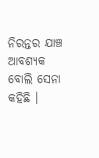ନିରନ୍ତର ଯାଞ୍ଚ ଆବଶ୍ୟକ ବୋଲି ସେନା କହିଛି ।